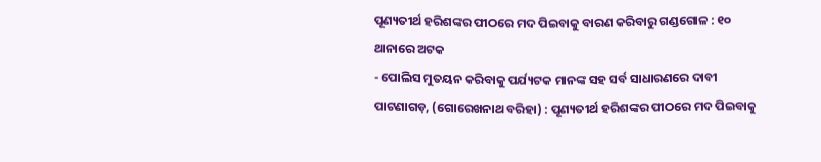ପୂଣ୍ୟତୀର୍ଥ ହରିଶଙ୍କର ପୀଠରେ ମଦ ପିଇବାକୁ ବାରଣ କରିବାରୁ ଗଣ୍ଡଗୋଳ : ୧୦ ଥାନାରେ ଅଟକ
- ପୋଲିସ ମୁତୟନ କରିବାକୁ ପର୍ଯ୍ୟଟକ ମାନଙ୍କ ସହ ସର୍ବ ସାଧାରଣରେ ଦାବୀ
ପାଟଣାଗଡ଼, (ଗୋରେଖନାଥ ବରିହା) : ପୂଣ୍ୟତୀର୍ଥ ହରିଶଙ୍କର ପୀଠରେ ମଦ ପିଇବାକୁ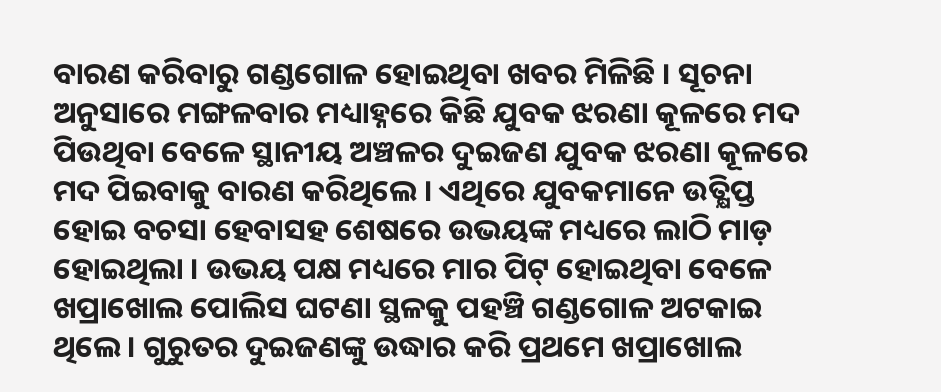ବାରଣ କରିବାରୁ ଗଣ୍ଡଗୋଳ ହୋଇଥିବା ଖବର ମିଳିଛି । ସୂଚନା ଅନୁସାରେ ମଙ୍ଗଳବାର ମଧ୍ୟାହ୍ନରେ କିଛି ଯୁବକ ଝରଣା କୂଳରେ ମଦ ପିଉଥିବା ବେଳେ ସ୍ଥାନୀୟ ଅଞ୍ଚଳର ଦୁଇଜଣ ଯୁବକ ଝରଣା କୂଳରେ ମଦ ପିଇବାକୁ ବାରଣ କରିଥିଲେ । ଏଥିରେ ଯୁବକମାନେ ଉତ୍କ୍ଷିପ୍ତ ହୋଇ ବଚସା ହେବାସହ ଶେଷରେ ଉଭୟଙ୍କ ମଧ୍ୟରେ ଲାଠି ମାଡ଼ ହୋଇଥିଲା । ଉଭୟ ପକ୍ଷ ମଧ୍ୟରେ ମାର ପିଟ୍ ହୋଇଥିବା ବେଳେ ଖପ୍ରାଖୋଲ ପୋଲିସ ଘଟଣା ସ୍ଥଳକୁ ପହଞ୍ଚି ଗଣ୍ଡଗୋଳ ଅଟକାଇ ଥିଲେ । ଗୁରୁତର ଦୁଇଜଣଙ୍କୁ ଉଦ୍ଧାର କରି ପ୍ରଥମେ ଖପ୍ରାଖୋଲ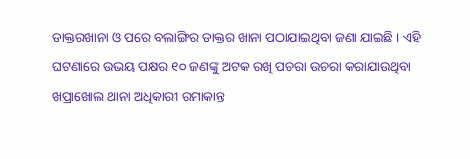ଡାକ୍ତରଖାନା ଓ ପରେ ବଲାଙ୍ଗିର ଡାକ୍ତର ଖାନା ପଠାଯାଇଥିବା ଜଣା ଯାଇଛି । ଏହି ଘଟଣାରେ ଉଭୟ ପକ୍ଷର ୧୦ ଜଣଙ୍କୁ ଅଟକ ରଖି ପଚରା ଉଚରା କରାଯାଉଥିବା ଖପ୍ରାଖୋଲ ଥାନା ଅଧିକାରୀ ରମାକାନ୍ତ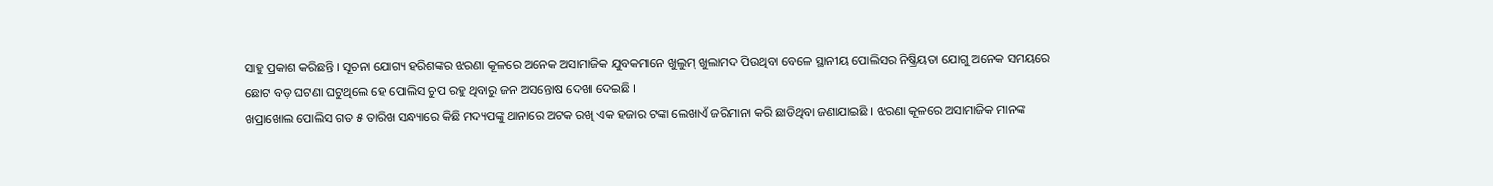ସାହୁ ପ୍ରକାଶ କରିଛନ୍ତି । ସୂଚନା ଯୋଗ୍ୟ ହରିଶଙ୍କର ଝରଣା କୂଳରେ ଅନେକ ଅସାମାଜିକ ଯୁବକମାନେ ଖୁଲୁମ୍ ଖୁଲାମଦ ପିଉଥିବା ବେଳେ ସ୍ଥାନୀୟ ପୋଲିସର ନିଷ୍କ୍ରିୟତା ଯୋଗୁ ଅନେକ ସମୟରେ ଛୋଟ ବଡ଼ ଘଟଣା ଘଟୁଥିଲେ ହେ ପୋଲିସ ଚୁପ ରହୁ ଥିବାରୁ ଜନ ଅସନ୍ତୋଷ ଦେଖା ଦେଇଛି ।
ଖପ୍ରାଖୋଲ ପୋଲିସ ଗତ ୫ ତାରିଖ ସନ୍ଧ୍ୟାରେ କିଛି ମଦ୍ୟପଙ୍କୁ ଥାନାରେ ଅଟକ ରଖି ଏକ ହଜାର ଟଙ୍କା ଲେଖାଏଁ ଜରିମାନା କରି ଛାଡିଥିବା ଜଣାଯାଇଛି । ଝରଣା କୂଳରେ ଅସାମାଜିକ ମାନଙ୍କ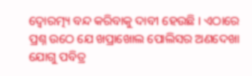ଦ୍ୱୋରତ୍ମ୍ୟ ବନ୍ଦ କରିବାକୁ ଦାବୀ ହେଉଛି । ଏଠାରେ ପ୍ରଶ୍ନ ଉଠେ ଯେ ଖପ୍ରାଖୋଲ ପୋଲିସର ଅଣଦେଖା ଯୋଗୁ ପବିତ୍ର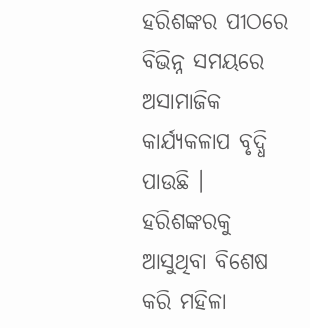ହରିଶଙ୍କର ପୀଠରେ ବିଭିନ୍ନ ସମୟରେ ଅସାମାଜିକ କାର୍ଯ୍ୟକଳାପ ବୃଦ୍ଧି ପାଉଛି । ହରିଶଙ୍କରକୁ ଆସୁଥିବା ବିଶେଷ କରି ମହିଳା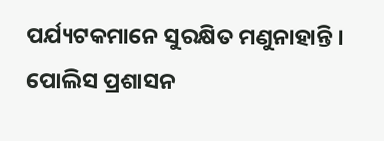ପର୍ଯ୍ୟଟକମାନେ ସୁରକ୍ଷିତ ମଣୁନାହାନ୍ତି । ପୋଲିସ ପ୍ରଶାସନ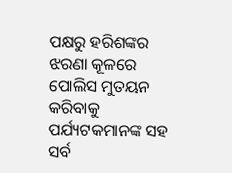ପକ୍ଷରୁ ହରିଶଙ୍କର ଝରଣା କୂଳରେ ପୋଲିସ ମୁତୟନ କରିବାକୁ ପର୍ଯ୍ୟଟକମାନଙ୍କ ସହ ସର୍ବ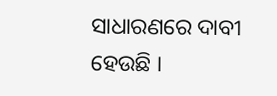ସାଧାରଣରେ ଦାବୀ ହେଉଛି ।